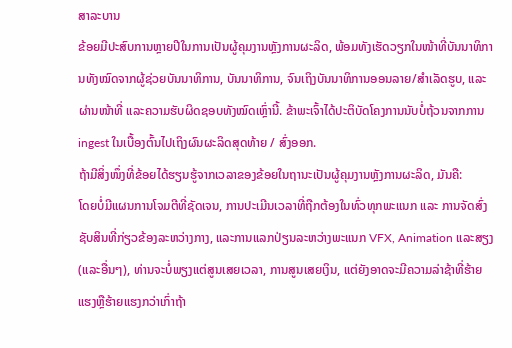ສາລະບານ
ຂ້ອຍມີປະສົບການຫຼາຍປີໃນການເປັນຜູ້ຄຸມງານຫຼັງການຜະລິດ, ພ້ອມທັງເຮັດວຽກໃນໜ້າທີ່ບັນນາທິການທັງໝົດຈາກຜູ້ຊ່ວຍບັນນາທິການ, ບັນນາທິການ, ຈົນເຖິງບັນນາທິການອອນລາຍ/ສຳເລັດຮູບ, ແລະຜ່ານໜ້າທີ່ ແລະຄວາມຮັບຜິດຊອບທັງໝົດເຫຼົ່ານີ້. ຂ້າພະເຈົ້າໄດ້ປະຕິບັດໂຄງການນັບບໍ່ຖ້ວນຈາກການ ingest ໃນເບື້ອງຕົ້ນໄປເຖິງຜົນຜະລິດສຸດທ້າຍ / ສົ່ງອອກ.
ຖ້າມີສິ່ງໜຶ່ງທີ່ຂ້ອຍໄດ້ຮຽນຮູ້ຈາກເວລາຂອງຂ້ອຍໃນຖານະເປັນຜູ້ຄຸມງານຫຼັງການຜະລິດ, ມັນຄື:
ໂດຍບໍ່ມີແຜນການໂຈມຕີທີ່ຊັດເຈນ, ການປະເມີນເວລາທີ່ຖືກຕ້ອງໃນທົ່ວທຸກພະແນກ ແລະ ການຈັດສົ່ງຊັບສິນທີ່ກ່ຽວຂ້ອງລະຫວ່າງກາງ, ແລະການແລກປ່ຽນລະຫວ່າງພະແນກ VFX, Animation ແລະສຽງ (ແລະອື່ນໆ), ທ່ານຈະບໍ່ພຽງແຕ່ສູນເສຍເວລາ, ການສູນເສຍເງິນ, ແຕ່ຍັງອາດຈະມີຄວາມລ່າຊ້າທີ່ຮ້າຍແຮງຫຼືຮ້າຍແຮງກວ່າເກົ່າຖ້າ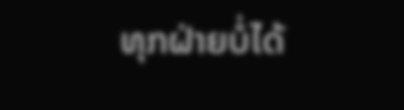ທຸກຝ່າຍບໍ່ໄດ້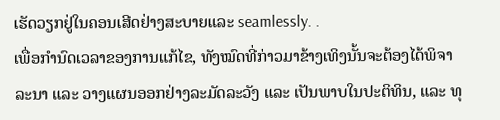ເຮັດວຽກຢູ່ໃນຄອນເສີດຢ່າງສະບາຍແລະ seamlessly. .
ເພື່ອກຳນົດເວລາຂອງການແກ້ໄຂ, ທັງໝົດທີ່ກ່າວມາຂ້າງເທິງນັ້ນຈະຕ້ອງໄດ້ພິຈາລະນາ ແລະ ວາງແຜນອອກຢ່າງລະມັດລະວັງ ແລະ ເປັນພາບໃນປະຕິທິນ, ແລະ ທຸ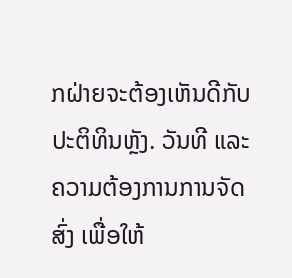ກຝ່າຍຈະຕ້ອງເຫັນດີກັບປະຕິທິນຫຼັງ. ວັນທີ ແລະ ຄວາມຕ້ອງການການຈັດສົ່ງ ເພື່ອໃຫ້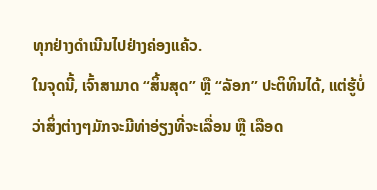ທຸກຢ່າງດຳເນີນໄປຢ່າງຄ່ອງແຄ້ວ.
ໃນຈຸດນີ້, ເຈົ້າສາມາດ “ສິ້ນສຸດ” ຫຼື “ລັອກ” ປະຕິທິນໄດ້, ແຕ່ຮູ້ບໍ່ວ່າສິ່ງຕ່າງໆມັກຈະມີທ່າອ່ຽງທີ່ຈະເລື່ອນ ຫຼື ເລືອດ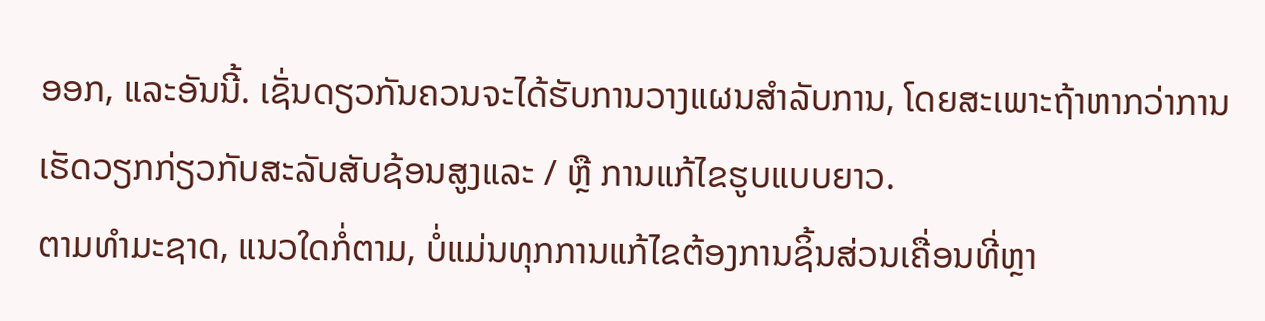ອອກ, ແລະອັນນີ້. ເຊັ່ນດຽວກັນຄວນຈະໄດ້ຮັບການວາງແຜນສໍາລັບການ, ໂດຍສະເພາະຖ້າຫາກວ່າການເຮັດວຽກກ່ຽວກັບສະລັບສັບຊ້ອນສູງແລະ / ຫຼື ການແກ້ໄຂຮູບແບບຍາວ.
ຕາມທໍາມະຊາດ, ແນວໃດກໍ່ຕາມ, ບໍ່ແມ່ນທຸກການແກ້ໄຂຕ້ອງການຊິ້ນສ່ວນເຄື່ອນທີ່ຫຼາ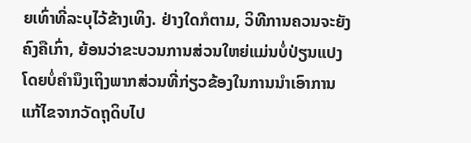ຍເທົ່າທີ່ລະບຸໄວ້ຂ້າງເທິງ. ຢ່າງໃດກໍຕາມ, ວິທີການຄວນຈະຍັງຄົງຄືເກົ່າ, ຍ້ອນວ່າຂະບວນການສ່ວນໃຫຍ່ແມ່ນບໍ່ປ່ຽນແປງໂດຍບໍ່ຄໍານຶງເຖິງພາກສ່ວນທີ່ກ່ຽວຂ້ອງໃນການນໍາເອົາການແກ້ໄຂຈາກວັດຖຸດິບໄປ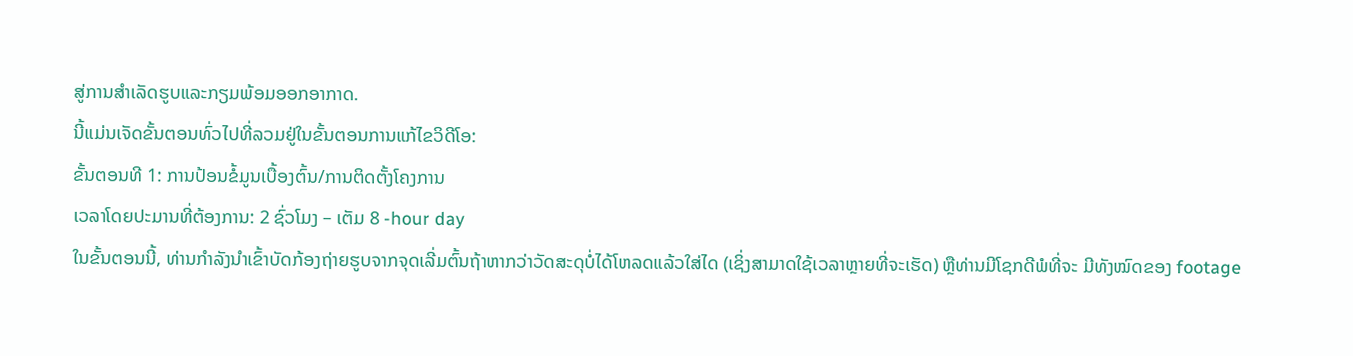ສູ່ການສໍາເລັດຮູບແລະກຽມພ້ອມອອກອາກາດ.
ນີ້ແມ່ນເຈັດຂັ້ນຕອນທົ່ວໄປທີ່ລວມຢູ່ໃນຂັ້ນຕອນການແກ້ໄຂວິດີໂອ:
ຂັ້ນຕອນທີ 1: ການປ້ອນຂໍ້ມູນເບື້ອງຕົ້ນ/ການຕິດຕັ້ງໂຄງການ
ເວລາໂດຍປະມານທີ່ຕ້ອງການ: 2 ຊົ່ວໂມງ – ເຕັມ 8 -hour day
ໃນຂັ້ນຕອນນີ້, ທ່ານກໍາລັງນໍາເຂົ້າບັດກ້ອງຖ່າຍຮູບຈາກຈຸດເລີ່ມຕົ້ນຖ້າຫາກວ່າວັດສະດຸບໍ່ໄດ້ໂຫລດແລ້ວໃສ່ໄດ (ເຊິ່ງສາມາດໃຊ້ເວລາຫຼາຍທີ່ຈະເຮັດ) ຫຼືທ່ານມີໂຊກດີພໍທີ່ຈະ ມີທັງໝົດຂອງ footage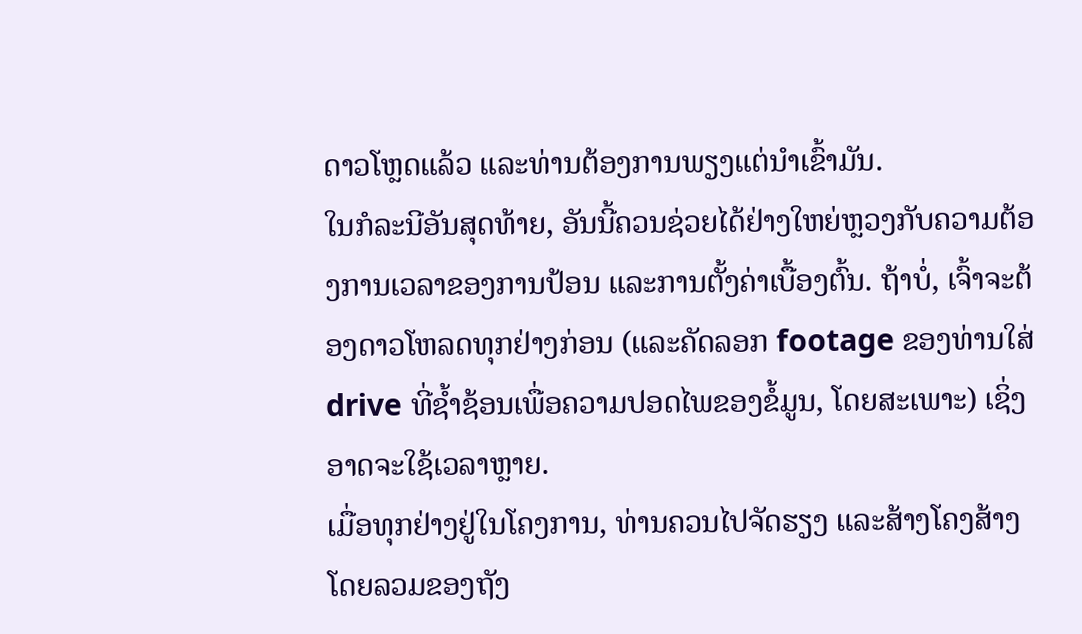ດາວໂຫຼດແລ້ວ ແລະທ່ານຕ້ອງການພຽງແຕ່ນໍາເຂົ້າມັນ.
ໃນກໍລະນີອັນສຸດທ້າຍ, ອັນນີ້ຄວນຊ່ວຍໄດ້ຢ່າງໃຫຍ່ຫຼວງກັບຄວາມຕ້ອງການເວລາຂອງການປ້ອນ ແລະການຕັ້ງຄ່າເບື້ອງຕົ້ນ. ຖ້າບໍ່, ເຈົ້າຈະຕ້ອງດາວໂຫລດທຸກຢ່າງກ່ອນ (ແລະຄັດລອກ footage ຂອງທ່ານໃສ່ drive ທີ່ຊ້ຳຊ້ອນເພື່ອຄວາມປອດໄພຂອງຂໍ້ມູນ, ໂດຍສະເພາະ) ເຊິ່ງອາດຈະໃຊ້ເວລາຫຼາຍ.
ເມື່ອທຸກຢ່າງຢູ່ໃນໂຄງການ, ທ່ານຄວນໄປຈັດຮຽງ ແລະສ້າງໂຄງສ້າງໂດຍລວມຂອງຖັງ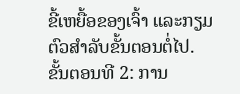ຂີ້ເຫຍື້ອຂອງເຈົ້າ ແລະກຽມຕົວສຳລັບຂັ້ນຕອນຕໍ່ໄປ.
ຂັ້ນຕອນທີ 2: ການ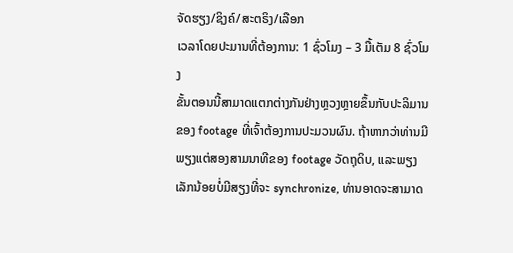ຈັດຮຽງ/ຊິງຄ໌/ສະຕຣິງ/ເລືອກ
ເວລາໂດຍປະມານທີ່ຕ້ອງການ: 1 ຊົ່ວໂມງ – 3 ມື້ເຕັມ 8 ຊົ່ວໂມງ
ຂັ້ນຕອນນີ້ສາມາດແຕກຕ່າງກັນຢ່າງຫຼວງຫຼາຍຂຶ້ນກັບປະລິມານຂອງ footage ທີ່ເຈົ້າຕ້ອງການປະມວນຜົນ. ຖ້າຫາກວ່າທ່ານມີພຽງແຕ່ສອງສາມນາທີຂອງ footage ວັດຖຸດິບ, ແລະພຽງເລັກນ້ອຍບໍ່ມີສຽງທີ່ຈະ synchronize, ທ່ານອາດຈະສາມາດ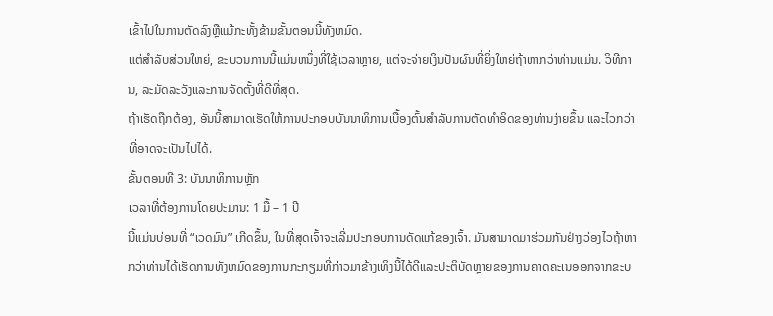ເຂົ້າໄປໃນການຕັດລົງຫຼືແມ້ກະທັ້ງຂ້າມຂັ້ນຕອນນີ້ທັງຫມົດ.
ແຕ່ສໍາລັບສ່ວນໃຫຍ່, ຂະບວນການນີ້ແມ່ນຫນຶ່ງທີ່ໃຊ້ເວລາຫຼາຍ, ແຕ່ຈະຈ່າຍເງິນປັນຜົນທີ່ຍິ່ງໃຫຍ່ຖ້າຫາກວ່າທ່ານແມ່ນ. ວິທີການ, ລະມັດລະວັງແລະການຈັດຕັ້ງທີ່ດີທີ່ສຸດ.
ຖ້າເຮັດຖືກຕ້ອງ, ອັນນີ້ສາມາດເຮັດໃຫ້ການປະກອບບັນນາທິການເບື້ອງຕົ້ນສໍາລັບການຕັດທໍາອິດຂອງທ່ານງ່າຍຂຶ້ນ ແລະໄວກວ່າທີ່ອາດຈະເປັນໄປໄດ້.
ຂັ້ນຕອນທີ 3: ບັນນາທິການຫຼັກ
ເວລາທີ່ຕ້ອງການໂດຍປະມານ: 1 ມື້ – 1 ປີ
ນີ້ແມ່ນບ່ອນທີ່ “ເວດມົນ” ເກີດຂຶ້ນ, ໃນທີ່ສຸດເຈົ້າຈະເລີ່ມປະກອບການດັດແກ້ຂອງເຈົ້າ. ມັນສາມາດມາຮ່ວມກັນຢ່າງວ່ອງໄວຖ້າຫາກວ່າທ່ານໄດ້ເຮັດການທັງຫມົດຂອງການກະກຽມທີ່ກ່າວມາຂ້າງເທິງນີ້ໄດ້ດີແລະປະຕິບັດຫຼາຍຂອງການຄາດຄະເນອອກຈາກຂະບ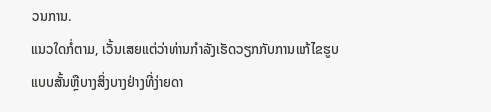ວນການ.
ແນວໃດກໍ່ຕາມ, ເວັ້ນເສຍແຕ່ວ່າທ່ານກໍາລັງເຮັດວຽກກັບການແກ້ໄຂຮູບແບບສັ້ນຫຼືບາງສິ່ງບາງຢ່າງທີ່ງ່າຍດາ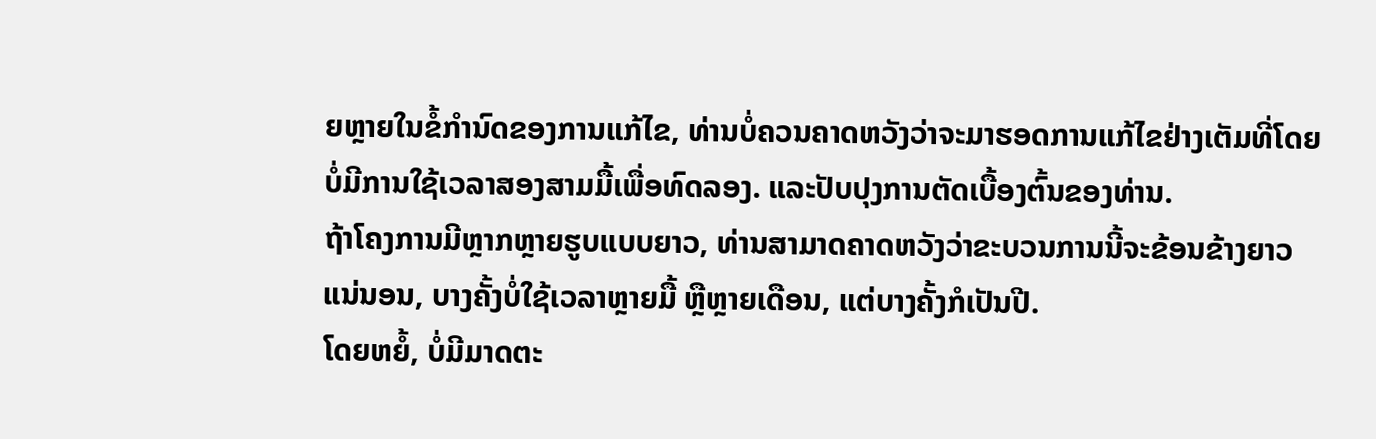ຍຫຼາຍໃນຂໍ້ກໍານົດຂອງການແກ້ໄຂ, ທ່ານບໍ່ຄວນຄາດຫວັງວ່າຈະມາຮອດການແກ້ໄຂຢ່າງເຕັມທີ່ໂດຍບໍ່ມີການໃຊ້ເວລາສອງສາມມື້ເພື່ອທົດລອງ. ແລະປັບປຸງການຕັດເບື້ອງຕົ້ນຂອງທ່ານ.
ຖ້າໂຄງການມີຫຼາກຫຼາຍຮູບແບບຍາວ, ທ່ານສາມາດຄາດຫວັງວ່າຂະບວນການນີ້ຈະຂ້ອນຂ້າງຍາວແນ່ນອນ, ບາງຄັ້ງບໍ່ໃຊ້ເວລາຫຼາຍມື້ ຫຼືຫຼາຍເດືອນ, ແຕ່ບາງຄັ້ງກໍເປັນປີ.
ໂດຍຫຍໍ້, ບໍ່ມີມາດຕະ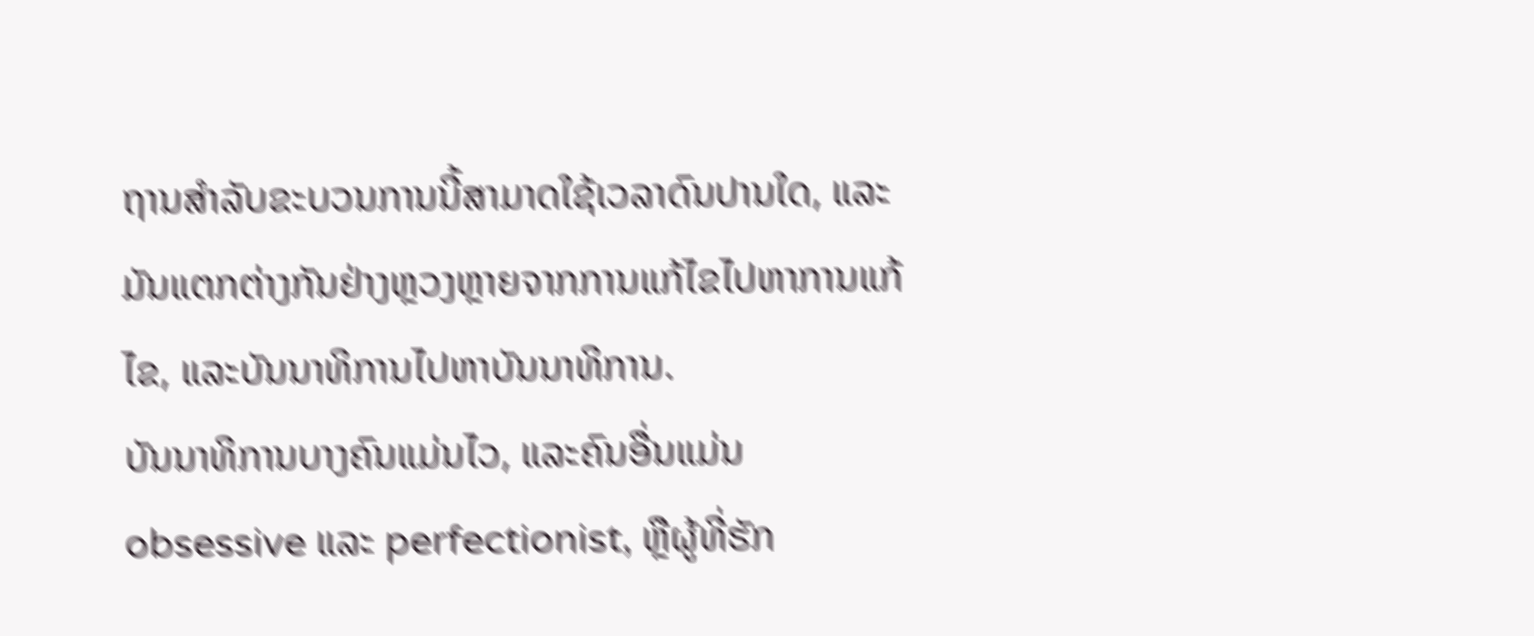ຖານສໍາລັບຂະບວນການນີ້ສາມາດໃຊ້ເວລາດົນປານໃດ, ແລະມັນແຕກຕ່າງກັນຢ່າງຫຼວງຫຼາຍຈາກການແກ້ໄຂໄປຫາການແກ້ໄຂ, ແລະບັນນາທິການໄປຫາບັນນາທິການ.
ບັນນາທິການບາງຄົນແມ່ນໄວ, ແລະຄົນອື່ນແມ່ນ obsessive ແລະ perfectionist, ຫຼືຜູ້ທີ່ຮັກ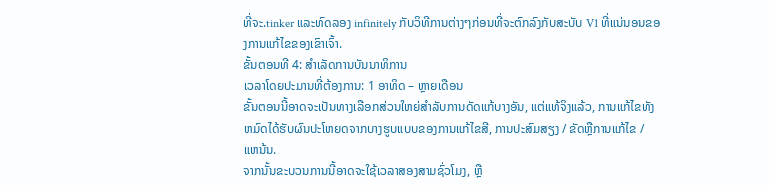ທີ່ຈະ.tinker ແລະທົດລອງ infinitely ກັບວິທີການຕ່າງໆກ່ອນທີ່ຈະຕົກລົງກັບສະບັບ V1 ທີ່ແນ່ນອນຂອງການແກ້ໄຂຂອງເຂົາເຈົ້າ.
ຂັ້ນຕອນທີ 4: ສໍາເລັດການບັນນາທິການ
ເວລາໂດຍປະມານທີ່ຕ້ອງການ: 1 ອາທິດ – ຫຼາຍເດືອນ
ຂັ້ນຕອນນີ້ອາດຈະເປັນທາງເລືອກສ່ວນໃຫຍ່ສໍາລັບການດັດແກ້ບາງອັນ, ແຕ່ແທ້ຈິງແລ້ວ, ການແກ້ໄຂທັງຫມົດໄດ້ຮັບຜົນປະໂຫຍດຈາກບາງຮູບແບບຂອງການແກ້ໄຂສີ, ການປະສົມສຽງ / ຂັດຫຼືການແກ້ໄຂ / ແຫນ້ນ.
ຈາກນັ້ນຂະບວນການນີ້ອາດຈະໃຊ້ເວລາສອງສາມຊົ່ວໂມງ, ຫຼື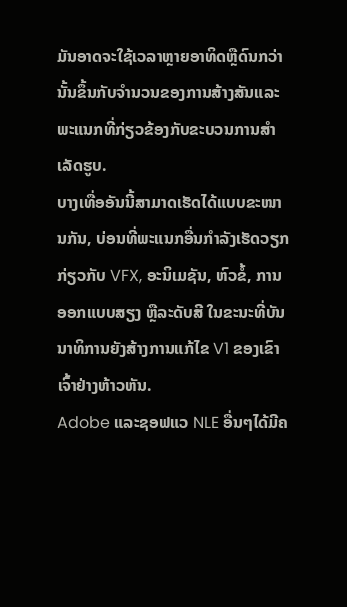ມັນອາດຈະໃຊ້ເວລາຫຼາຍອາທິດຫຼືດົນກວ່ານັ້ນຂຶ້ນກັບຈໍານວນຂອງການສ້າງສັນແລະພະແນກທີ່ກ່ຽວຂ້ອງກັບຂະບວນການສໍາເລັດຮູບ.
ບາງເທື່ອອັນນີ້ສາມາດເຮັດໄດ້ແບບຂະໜານກັນ, ບ່ອນທີ່ພະແນກອື່ນກຳລັງເຮັດວຽກກ່ຽວກັບ VFX, ອະນິເມຊັນ, ຫົວຂໍ້, ການອອກແບບສຽງ ຫຼືລະດັບສີ ໃນຂະນະທີ່ບັນນາທິການຍັງສ້າງການແກ້ໄຂ V1 ຂອງເຂົາເຈົ້າຢ່າງຫ້າວຫັນ.
Adobe ແລະຊອຟແວ NLE ອື່ນໆໄດ້ມີຄ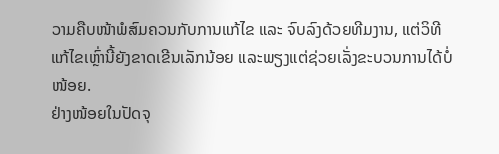ວາມຄືບໜ້າພໍສົມຄວນກັບການແກ້ໄຂ ແລະ ຈົບລົງດ້ວຍທີມງານ, ແຕ່ວິທີແກ້ໄຂເຫຼົ່ານີ້ຍັງຂາດເຂີນເລັກນ້ອຍ ແລະພຽງແຕ່ຊ່ວຍເລັ່ງຂະບວນການໄດ້ບໍ່ໜ້ອຍ.
ຢ່າງໜ້ອຍໃນປັດຈຸ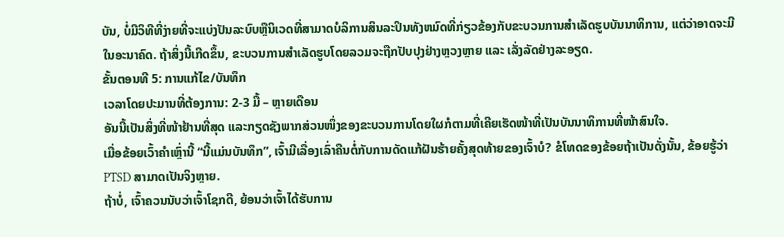ບັນ, ບໍ່ມີວິທີທີ່ງ່າຍທີ່ຈະແບ່ງປັນລະບົບຫຼືນິເວດທີ່ສາມາດບໍລິການສິນລະປິນທັງຫມົດທີ່ກ່ຽວຂ້ອງກັບຂະບວນການສໍາເລັດຮູບບັນນາທິການ, ແຕ່ວ່າອາດຈະມີໃນອະນາຄົດ. ຖ້າສິ່ງນີ້ເກີດຂຶ້ນ, ຂະບວນການສໍາເລັດຮູບໂດຍລວມຈະຖືກປັບປຸງຢ່າງຫຼວງຫຼາຍ ແລະ ເລັ່ງລັດຢ່າງລະອຽດ.
ຂັ້ນຕອນທີ 5: ການແກ້ໄຂ/ບັນທຶກ
ເວລາໂດຍປະມານທີ່ຕ້ອງການ: 2-3 ມື້ – ຫຼາຍເດືອນ
ອັນນີ້ເປັນສິ່ງທີ່ໜ້າຢ້ານທີ່ສຸດ ແລະກຽດຊັງພາກສ່ວນໜຶ່ງຂອງຂະບວນການໂດຍໃຜກໍຕາມທີ່ເຄີຍເຮັດໜ້າທີ່ເປັນບັນນາທິການທີ່ໜ້າສົນໃຈ.
ເມື່ອຂ້ອຍເວົ້າຄຳເຫຼົ່ານີ້ “ນີ້ແມ່ນບັນທຶກ”, ເຈົ້າມີເລື່ອງເລົ່າຄືນຕໍ່ກັບການດັດແກ້ຝັນຮ້າຍຄັ້ງສຸດທ້າຍຂອງເຈົ້າບໍ? ຂໍໂທດຂອງຂ້ອຍຖ້າເປັນດັ່ງນັ້ນ, ຂ້ອຍຮູ້ວ່າ PTSD ສາມາດເປັນຈິງຫຼາຍ.
ຖ້າບໍ່, ເຈົ້າຄວນນັບວ່າເຈົ້າໂຊກດີ, ຍ້ອນວ່າເຈົ້າໄດ້ຮັບການ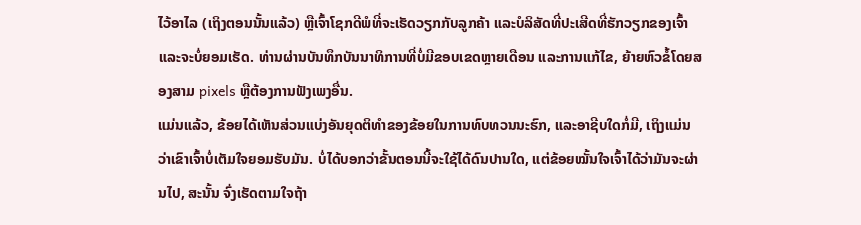ໄວ້ອາໄລ (ເຖິງຕອນນັ້ນແລ້ວ) ຫຼືເຈົ້າໂຊກດີພໍທີ່ຈະເຮັດວຽກກັບລູກຄ້າ ແລະບໍລິສັດທີ່ປະເສີດທີ່ຮັກວຽກຂອງເຈົ້າ ແລະຈະບໍ່ຍອມເຮັດ. ທ່ານຜ່ານບັນທຶກບັນນາທິການທີ່ບໍ່ມີຂອບເຂດຫຼາຍເດືອນ ແລະການແກ້ໄຂ, ຍ້າຍຫົວຂໍ້ໂດຍສອງສາມ pixels ຫຼືຕ້ອງການຟັງເພງອື່ນ.
ແມ່ນແລ້ວ, ຂ້ອຍໄດ້ເຫັນສ່ວນແບ່ງອັນຍຸດຕິທຳຂອງຂ້ອຍໃນການທົບທວນນະຮົກ, ແລະອາຊີບໃດກໍ່ມີ, ເຖິງແມ່ນວ່າເຂົາເຈົ້າບໍ່ເຕັມໃຈຍອມຮັບມັນ. ບໍ່ໄດ້ບອກວ່າຂັ້ນຕອນນີ້ຈະໃຊ້ໄດ້ດົນປານໃດ, ແຕ່ຂ້ອຍໝັ້ນໃຈເຈົ້າໄດ້ວ່າມັນຈະຜ່ານໄປ, ສະນັ້ນ ຈົ່ງເຮັດຕາມໃຈຖ້າ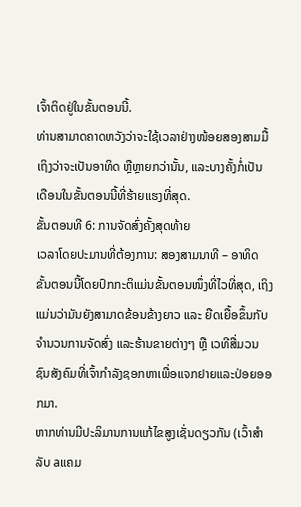ເຈົ້າຕິດຢູ່ໃນຂັ້ນຕອນນີ້.
ທ່ານສາມາດຄາດຫວັງວ່າຈະໃຊ້ເວລາຢ່າງໜ້ອຍສອງສາມມື້ ເຖິງວ່າຈະເປັນອາທິດ ຫຼືຫຼາຍກວ່ານັ້ນ, ແລະບາງຄັ້ງກໍ່ເປັນເດືອນໃນຂັ້ນຕອນນີ້ທີ່ຮ້າຍແຮງທີ່ສຸດ.
ຂັ້ນຕອນທີ 6: ການຈັດສົ່ງຄັ້ງສຸດທ້າຍ
ເວລາໂດຍປະມານທີ່ຕ້ອງການ: ສອງສາມນາທີ – ອາທິດ
ຂັ້ນຕອນນີ້ໂດຍປົກກະຕິແມ່ນຂັ້ນຕອນໜຶ່ງທີ່ໄວທີ່ສຸດ, ເຖິງແມ່ນວ່າມັນຍັງສາມາດຂ້ອນຂ້າງຍາວ ແລະ ຍືດເຍື້ອຂຶ້ນກັບຈໍານວນການຈັດສົ່ງ ແລະຮ້ານຂາຍຕ່າງໆ ຫຼື ເວທີສື່ມວນຊົນສັງຄົມທີ່ເຈົ້າກໍາລັງຊອກຫາເພື່ອແຈກຢາຍແລະປ່ອຍອອກມາ.
ຫາກທ່ານມີປະລິມານການແກ້ໄຂສູງເຊັ່ນດຽວກັນ (ເວົ້າສໍາລັບ aແຄມ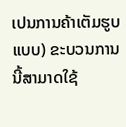ເປນການຄ້າເຕັມຮູບແບບ) ຂະບວນການນີ້ສາມາດໃຊ້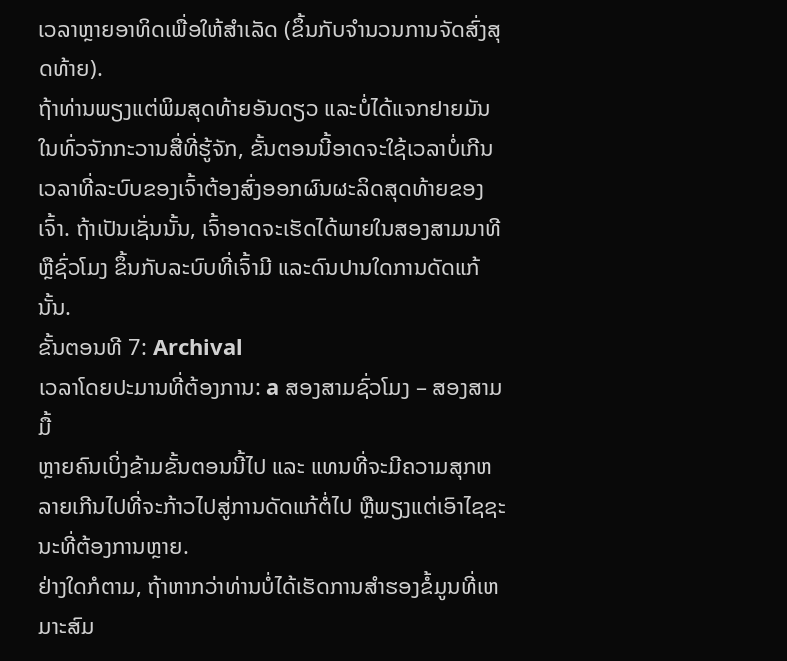ເວລາຫຼາຍອາທິດເພື່ອໃຫ້ສໍາເລັດ (ຂຶ້ນກັບຈໍານວນການຈັດສົ່ງສຸດທ້າຍ).
ຖ້າທ່ານພຽງແຕ່ພິມສຸດທ້າຍອັນດຽວ ແລະບໍ່ໄດ້ແຈກຢາຍມັນໃນທົ່ວຈັກກະວານສື່ທີ່ຮູ້ຈັກ, ຂັ້ນຕອນນີ້ອາດຈະໃຊ້ເວລາບໍ່ເກີນເວລາທີ່ລະບົບຂອງເຈົ້າຕ້ອງສົ່ງອອກຜົນຜະລິດສຸດທ້າຍຂອງເຈົ້າ. ຖ້າເປັນເຊັ່ນນັ້ນ, ເຈົ້າອາດຈະເຮັດໄດ້ພາຍໃນສອງສາມນາທີ ຫຼືຊົ່ວໂມງ ຂຶ້ນກັບລະບົບທີ່ເຈົ້າມີ ແລະດົນປານໃດການດັດແກ້ນັ້ນ.
ຂັ້ນຕອນທີ 7: Archival
ເວລາໂດຍປະມານທີ່ຕ້ອງການ: a ສອງສາມຊົ່ວໂມງ – ສອງສາມມື້
ຫຼາຍຄົນເບິ່ງຂ້າມຂັ້ນຕອນນີ້ໄປ ແລະ ແທນທີ່ຈະມີຄວາມສຸກຫລາຍເກີນໄປທີ່ຈະກ້າວໄປສູ່ການດັດແກ້ຕໍ່ໄປ ຫຼືພຽງແຕ່ເອົາໄຊຊະນະທີ່ຕ້ອງການຫຼາຍ.
ຢ່າງໃດກໍຕາມ, ຖ້າຫາກວ່າທ່ານບໍ່ໄດ້ເຮັດການສໍາຮອງຂໍ້ມູນທີ່ເຫມາະສົມ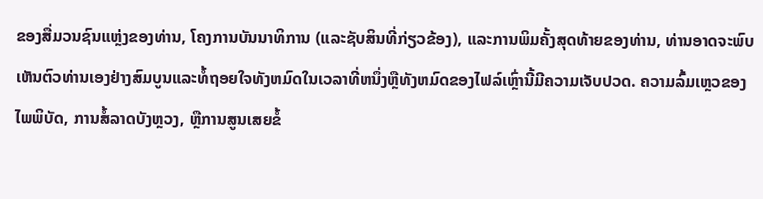ຂອງສື່ມວນຊົນແຫຼ່ງຂອງທ່ານ, ໂຄງການບັນນາທິການ (ແລະຊັບສິນທີ່ກ່ຽວຂ້ອງ), ແລະການພິມຄັ້ງສຸດທ້າຍຂອງທ່ານ, ທ່ານອາດຈະພົບເຫັນຕົວທ່ານເອງຢ່າງສົມບູນແລະທໍ້ຖອຍໃຈທັງຫມົດໃນເວລາທີ່ຫນຶ່ງຫຼືທັງຫມົດຂອງໄຟລ໌ເຫຼົ່ານີ້ມີຄວາມເຈັບປວດ. ຄວາມລົ້ມເຫຼວຂອງໄພພິບັດ, ການສໍ້ລາດບັງຫຼວງ, ຫຼືການສູນເສຍຂໍ້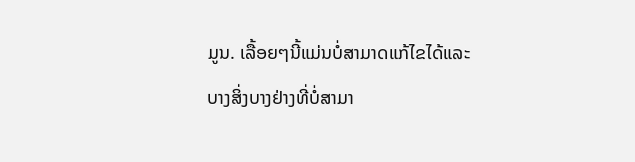ມູນ. ເລື້ອຍໆນີ້ແມ່ນບໍ່ສາມາດແກ້ໄຂໄດ້ແລະບາງສິ່ງບາງຢ່າງທີ່ບໍ່ສາມາ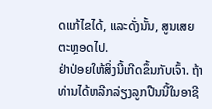ດແກ້ໄຂໄດ້, ແລະດັ່ງນັ້ນ, ສູນເສຍຕະຫຼອດໄປ.
ຢ່າປ່ອຍໃຫ້ສິ່ງນີ້ເກີດຂຶ້ນກັບເຈົ້າ. ຖ້າທ່ານໄດ້ຫລີກລ່ຽງລູກປືນນີ້ໃນອາຊີ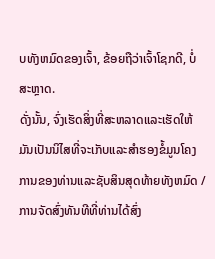ບທັງຫມົດຂອງເຈົ້າ, ຂ້ອຍຖືວ່າເຈົ້າໂຊກດີ, ບໍ່ສະຫຼາດ.
ດັ່ງນັ້ນ, ຈົ່ງເຮັດສິ່ງທີ່ສະຫລາດແລະເຮັດໃຫ້ມັນເປັນນິໄສທີ່ຈະເກັບແລະສໍາຮອງຂໍ້ມູນໂຄງການຂອງທ່ານແລະຊັບສິນສຸດທ້າຍທັງຫມົດ / ການຈັດສົ່ງທັນທີທີ່ທ່ານໄດ້ສົ່ງ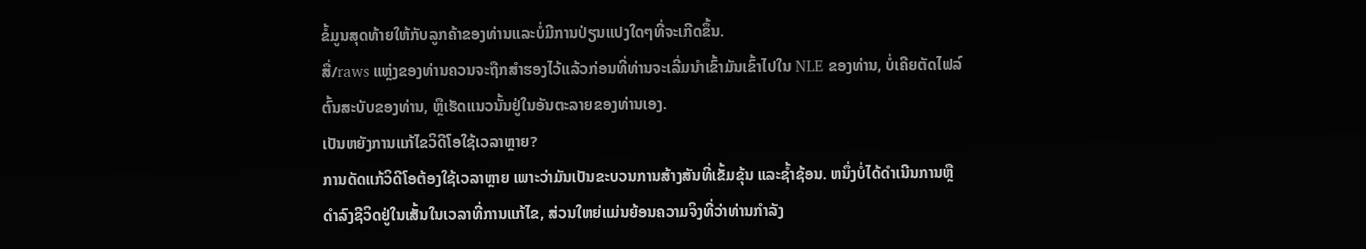ຂໍ້ມູນສຸດທ້າຍໃຫ້ກັບລູກຄ້າຂອງທ່ານແລະບໍ່ມີການປ່ຽນແປງໃດໆທີ່ຈະເກີດຂຶ້ນ.
ສື່/raws ແຫຼ່ງຂອງທ່ານຄວນຈະຖືກສຳຮອງໄວ້ແລ້ວກ່ອນທີ່ທ່ານຈະເລີ່ມນໍາເຂົ້າມັນເຂົ້າໄປໃນ NLE ຂອງທ່ານ, ບໍ່ເຄີຍຕັດໄຟລ໌ຕົ້ນສະບັບຂອງທ່ານ, ຫຼືເຮັດແນວນັ້ນຢູ່ໃນອັນຕະລາຍຂອງທ່ານເອງ.
ເປັນຫຍັງການແກ້ໄຂວິດີໂອໃຊ້ເວລາຫຼາຍ?
ການດັດແກ້ວິດີໂອຕ້ອງໃຊ້ເວລາຫຼາຍ ເພາະວ່າມັນເປັນຂະບວນການສ້າງສັນທີ່ເຂັ້ມຂຸ້ນ ແລະຊໍ້າຊ້ອນ. ຫນຶ່ງບໍ່ໄດ້ດໍາເນີນການຫຼືດໍາລົງຊີວິດຢູ່ໃນເສັ້ນໃນເວລາທີ່ການແກ້ໄຂ, ສ່ວນໃຫຍ່ແມ່ນຍ້ອນຄວາມຈິງທີ່ວ່າທ່ານກໍາລັງ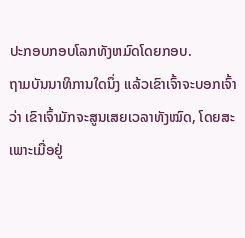ປະກອບກອບໂລກທັງຫມົດໂດຍກອບ.
ຖາມບັນນາທິການໃດນຶ່ງ ແລ້ວເຂົາເຈົ້າຈະບອກເຈົ້າວ່າ ເຂົາເຈົ້າມັກຈະສູນເສຍເວລາທັງໝົດ, ໂດຍສະເພາະເມື່ອຢູ່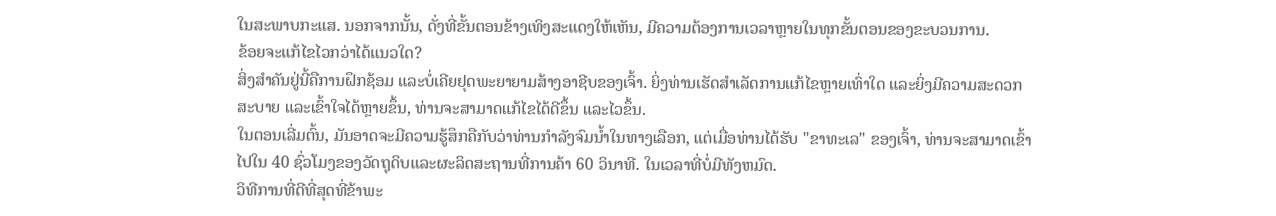ໃນສະພາບກະແສ. ນອກຈາກນັ້ນ, ດັ່ງທີ່ຂັ້ນຕອນຂ້າງເທິງສະແດງໃຫ້ເຫັນ, ມີຄວາມຕ້ອງການເວລາຫຼາຍໃນທຸກຂັ້ນຕອນຂອງຂະບວນການ.
ຂ້ອຍຈະແກ້ໄຂໄວກວ່າໄດ້ແນວໃດ?
ສິ່ງສຳຄັນຢູ່ນີ້ຄືການຝຶກຊ້ອມ ແລະບໍ່ເຄີຍຢຸດພະຍາຍາມສ້າງອາຊີບຂອງເຈົ້າ. ຍິ່ງທ່ານເຮັດສຳເລັດການແກ້ໄຂຫຼາຍເທົ່າໃດ ແລະຍິ່ງມີຄວາມສະດວກສະບາຍ ແລະເຂົ້າໃຈໄດ້ຫຼາຍຂຶ້ນ, ທ່ານຈະສາມາດແກ້ໄຂໄດ້ດີຂຶ້ນ ແລະໄວຂຶ້ນ.
ໃນຕອນເລີ່ມຕົ້ນ, ມັນອາດຈະມີຄວາມຮູ້ສຶກຄືກັບວ່າທ່ານກໍາລັງຈົມນ້ຳໃນທາງເລືອກ, ແຕ່ເມື່ອທ່ານໄດ້ຮັບ "ຂາທະເລ" ຂອງເຈົ້າ, ທ່ານຈະສາມາດເຂົ້າໄປໃນ 40 ຊົ່ວໂມງຂອງວັດຖຸດິບແລະຜະລິດສະຖານທີ່ການຄ້າ 60 ວິນາທີ. ໃນເວລາທີ່ບໍ່ມີທັງຫມົດ.
ວິທີການທີ່ດີທີ່ສຸດທີ່ຂ້າພະ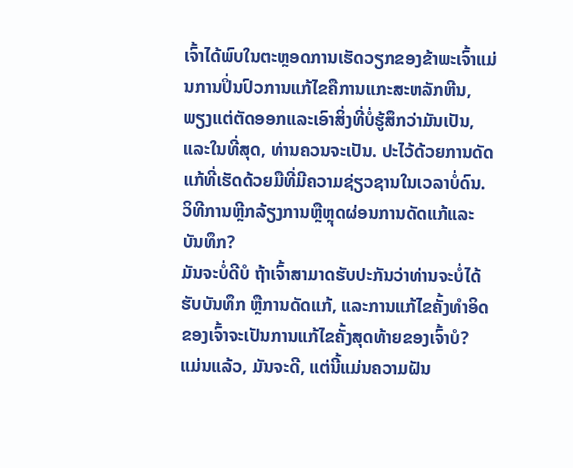ເຈົ້າໄດ້ພົບໃນຕະຫຼອດການເຮັດວຽກຂອງຂ້າພະເຈົ້າແມ່ນການປິ່ນປົວການແກ້ໄຂຄືການແກະສະຫລັກຫີນ, ພຽງແຕ່ຕັດອອກແລະເອົາສິ່ງທີ່ບໍ່ຮູ້ສຶກວ່າມັນເປັນ, ແລະໃນທີ່ສຸດ, ທ່ານຄວນຈະເປັນ. ປະໄວ້ດ້ວຍການດັດແກ້ທີ່ເຮັດດ້ວຍມືທີ່ມີຄວາມຊ່ຽວຊານໃນເວລາບໍ່ດົນ.
ວິທີການຫຼີກລ້ຽງການຫຼືຫຼຸດຜ່ອນການດັດແກ້ແລະບັນທຶກ?
ມັນຈະບໍ່ດີບໍ ຖ້າເຈົ້າສາມາດຮັບປະກັນວ່າທ່ານຈະບໍ່ໄດ້ຮັບບັນທຶກ ຫຼືການດັດແກ້, ແລະການແກ້ໄຂຄັ້ງທຳອິດຂອງເຈົ້າຈະເປັນການແກ້ໄຂຄັ້ງສຸດທ້າຍຂອງເຈົ້າບໍ? ແມ່ນແລ້ວ, ມັນຈະດີ, ແຕ່ນີ້ແມ່ນຄວາມຝັນ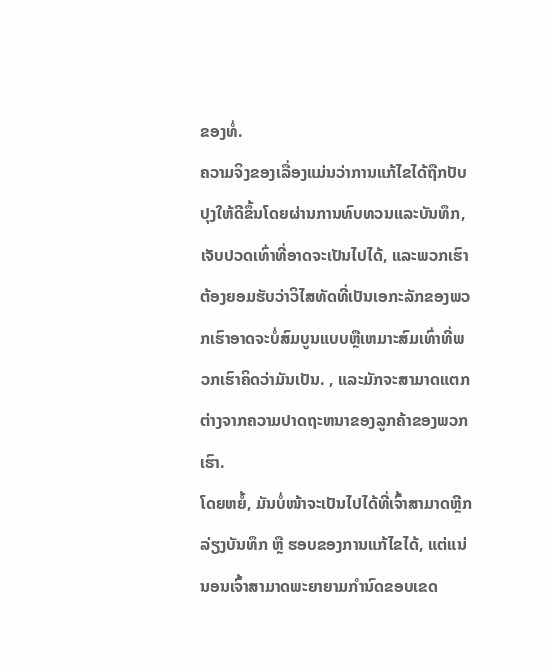ຂອງທໍ່.
ຄວາມຈິງຂອງເລື່ອງແມ່ນວ່າການແກ້ໄຂໄດ້ຖືກປັບປຸງໃຫ້ດີຂຶ້ນໂດຍຜ່ານການທົບທວນແລະບັນທຶກ, ເຈັບປວດເທົ່າທີ່ອາດຈະເປັນໄປໄດ້, ແລະພວກເຮົາຕ້ອງຍອມຮັບວ່າວິໄສທັດທີ່ເປັນເອກະລັກຂອງພວກເຮົາອາດຈະບໍ່ສົມບູນແບບຫຼືເຫມາະສົມເທົ່າທີ່ພວກເຮົາຄິດວ່າມັນເປັນ. , ແລະມັກຈະສາມາດແຕກຕ່າງຈາກຄວາມປາດຖະຫນາຂອງລູກຄ້າຂອງພວກເຮົາ.
ໂດຍຫຍໍ້, ມັນບໍ່ໜ້າຈະເປັນໄປໄດ້ທີ່ເຈົ້າສາມາດຫຼີກລ່ຽງບັນທຶກ ຫຼື ຮອບຂອງການແກ້ໄຂໄດ້, ແຕ່ແນ່ນອນເຈົ້າສາມາດພະຍາຍາມກໍານົດຂອບເຂດ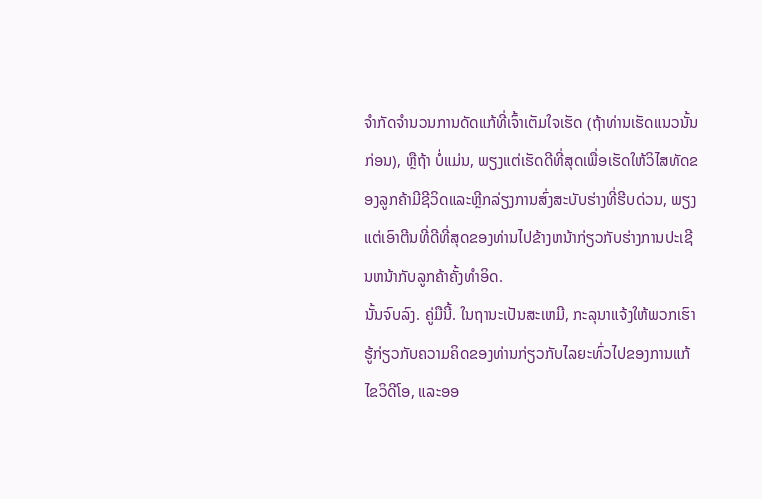ຈໍາກັດຈໍານວນການດັດແກ້ທີ່ເຈົ້າເຕັມໃຈເຮັດ (ຖ້າທ່ານເຮັດແນວນັ້ນກ່ອນ), ຫຼືຖ້າ ບໍ່ແມ່ນ, ພຽງແຕ່ເຮັດດີທີ່ສຸດເພື່ອເຮັດໃຫ້ວິໄສທັດຂອງລູກຄ້າມີຊີວິດແລະຫຼີກລ່ຽງການສົ່ງສະບັບຮ່າງທີ່ຮີບດ່ວນ, ພຽງແຕ່ເອົາຕີນທີ່ດີທີ່ສຸດຂອງທ່ານໄປຂ້າງຫນ້າກ່ຽວກັບຮ່າງການປະເຊີນຫນ້າກັບລູກຄ້າຄັ້ງທໍາອິດ.
ນັ້ນຈົບລົງ. ຄູ່ມືນີ້. ໃນຖານະເປັນສະເຫມີ, ກະລຸນາແຈ້ງໃຫ້ພວກເຮົາຮູ້ກ່ຽວກັບຄວາມຄິດຂອງທ່ານກ່ຽວກັບໄລຍະທົ່ວໄປຂອງການແກ້ໄຂວິດີໂອ, ແລະອອ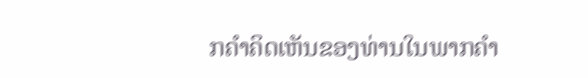ກຄໍາຄິດເຫັນຂອງທ່ານໃນພາກຄໍາ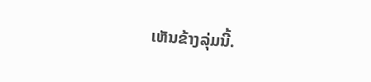ເຫັນຂ້າງລຸ່ມນີ້.